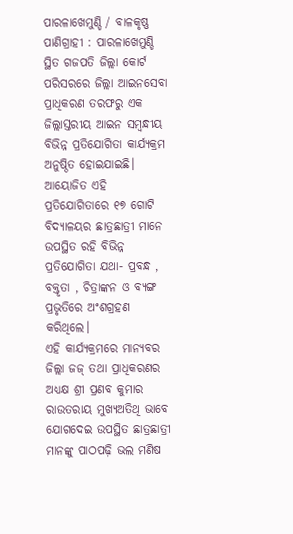ପାରଳାଖେମୁଣ୍ଡି / ବାଳକୃଷ୍ଣ ପାଣିଗ୍ରାହୀ : ପାରଳାଖେମୁଣ୍ଡି ସ୍ଥିତ ଗଜପତି ଜିଲ୍ଲା କୋର୍ଟ ପରିସରରେ ଜିଲ୍ଲା ଆଇନସେବା ପ୍ରାଧିକରଣ ତରଫରୁ ଏକ ଜିଲ୍ଲାସ୍ତରୀୟ ଆଇନ ସମ୍ବନ୍ଧୀୟ ବିଭିନ୍ନ ପ୍ରତିଯୋଗିତା କାର୍ଯ୍ୟକ୍ରମ ଅନୁଷ୍ଠିତ ହୋଇଯାଇଛି।
ଆୟୋଜିତ ଏହି ପ୍ରତିଯୋଗିତାରେ ୧୭ ଗୋଟି ବିଦ୍ୟାଳୟର ଛାତ୍ରଛାତ୍ରୀ ମାନେ ଉପସ୍ଥିତ ରହି ବିଭିନ୍ନ ପ୍ରତିଯୋଗିତା ଯଥା- ପ୍ରବନ୍ଧ , ବକ୍ତୃତା , ଚିତ୍ରାଙ୍କନ ଓ ବ୍ୟଙ୍ଗ ପ୍ରଭୃତିରେ ଅଂଶଗ୍ରହଣ କରିଥିଲେ।
ଏହି କାର୍ଯ୍ୟକ୍ରମରେ ମାନ୍ୟବର ଜିଲ୍ଲା ଜଜ୍ ତଥା ପ୍ରାଧିକରଣର ଅଧ୍ୟକ୍ଷ ଶ୍ରୀ ପ୍ରଣବ କୁମାର ରାଉତରାୟ ମୁଖ୍ୟଅତିଥି ଭାବେ ଯୋଗଦେଇ ଉପସ୍ଥିତ ଛାତ୍ରଛାତ୍ରୀ ମାନଙ୍କୁ ପାଠପଢ଼ି ଭଲ ମଣିଷ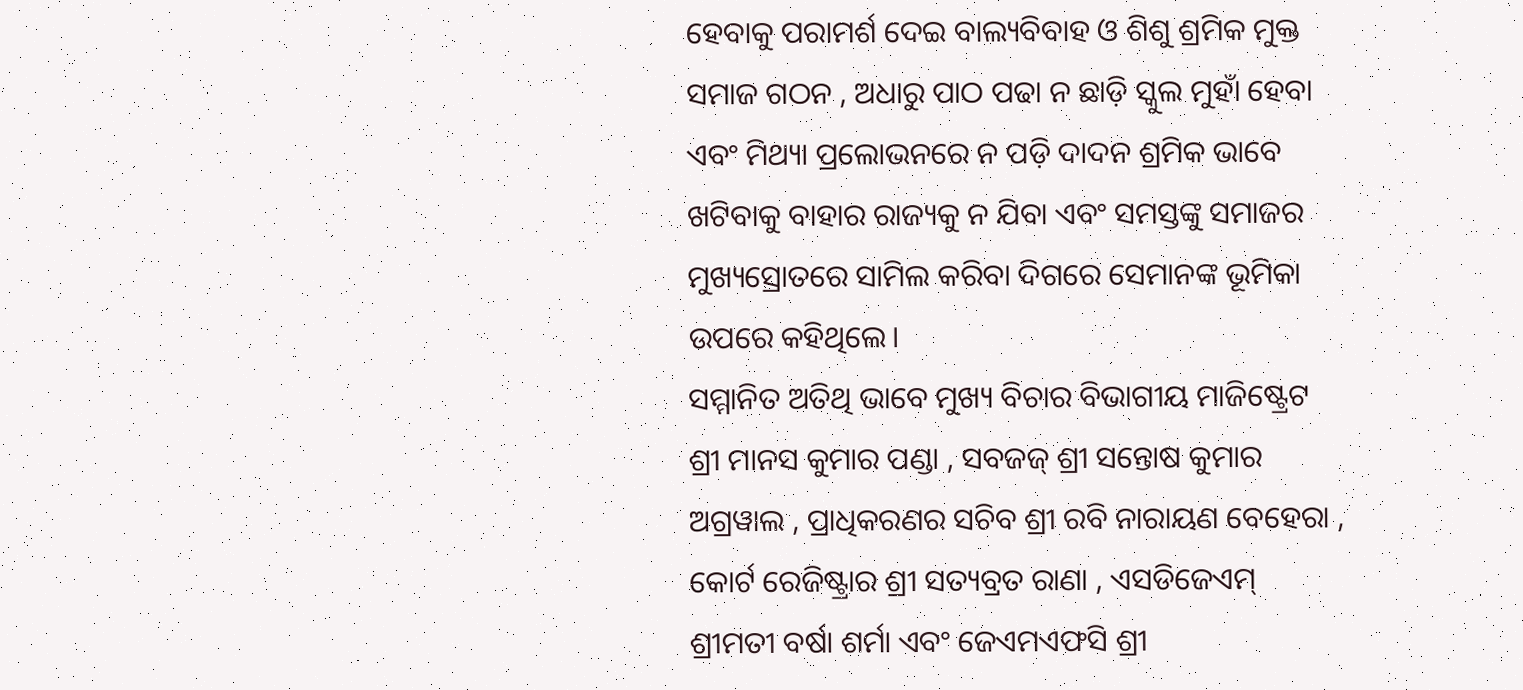ହେବାକୁ ପରାମର୍ଶ ଦେଇ ବାଲ୍ୟବିବାହ ଓ ଶିଶୁ ଶ୍ରମିକ ମୁକ୍ତ ସମାଜ ଗଠନ , ଅଧାରୁ ପାଠ ପଢା ନ ଛାଡ଼ି ସ୍କୁଲ ମୁହାଁ ହେବା ଏବଂ ମିଥ୍ୟା ପ୍ରଲୋଭନରେ ନ ପଡ଼ି ଦାଦନ ଶ୍ରମିକ ଭାବେ ଖଟିବାକୁ ବାହାର ରାଜ୍ୟକୁ ନ ଯିବା ଏବଂ ସମସ୍ତଙ୍କୁ ସମାଜର ମୁଖ୍ୟସ୍ରୋତରେ ସାମିଲ କରିବା ଦିଗରେ ସେମାନଙ୍କ ଭୂମିକା ଉପରେ କହିଥିଲେ।
ସମ୍ମାନିତ ଅତିଥି ଭାବେ ମୁଖ୍ୟ ବିଚାର ବିଭାଗୀୟ ମାଜିଷ୍ଟ୍ରେଟ ଶ୍ରୀ ମାନସ କୁମାର ପଣ୍ଡା , ସବଜଜ୍ ଶ୍ରୀ ସନ୍ତୋଷ କୁମାର ଅଗ୍ରୱାଲ , ପ୍ରାଧିକରଣର ସଚିବ ଶ୍ରୀ ରବି ନାରାୟଣ ବେହେରା , କୋର୍ଟ ରେଜିଷ୍ଟ୍ରାର ଶ୍ରୀ ସତ୍ୟବ୍ରତ ରାଣା , ଏସଡିଜେଏମ୍ ଶ୍ରୀମତୀ ବର୍ଷା ଶର୍ମା ଏବଂ ଜେଏମଏଫସି ଶ୍ରୀ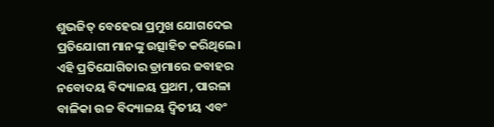ଶୁଭଜିତ୍ ବେହେରା ପ୍ରମୁଖ ଯୋଗଦେଇ ପ୍ରତିଯୋଗୀ ମାନଙ୍କୁ ଉତ୍ସାହିତ କରିଥିଲେ।
ଏହି ପ୍ରତିଯୋଗିତାର ଡ୍ରାମାରେ ଜବାହର ନବୋଦୟ ବିଦ୍ୟାଳୟ ପ୍ରଥମ , ପାରଳା ବାଳିକା ଉଚ୍ଚ ବିଦ୍ୟାଳୟ ଦ୍ୱିତୀୟ ଏବଂ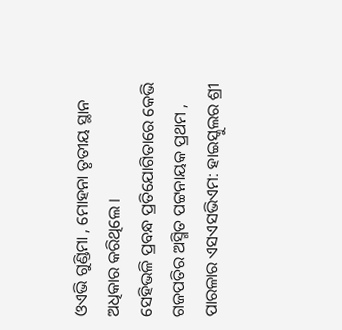ଓଏଭି ଗୁଣ୍ଡିମା , ମୋହନା ତୃତୀୟ ସ୍ଥାନ ଅଧିକାର କରିଥିଲେ ।
ସେହିଭଳି ପ୍ରବନ୍ଧ ପ୍ରତିଯୋଗିତାରେ କେଭି ଗଜପତିର ଅସ୍ମିତ ପଟ୍ଟନାୟକ ପ୍ରଥମ , ପାରଳାର ଏସଏସଭିଏମ: ହାଇସ୍କୁଲର ଶ୍ରୀ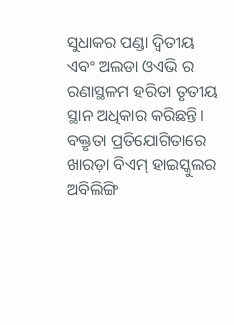ସୁଧାକର ପଣ୍ଡା ଦ୍ୱିତୀୟ ଏବଂ ଅଲଡା ଓଏଭି ର ରଣାସ୍ଥଳମ ହରିତା ତୃତୀୟ ସ୍ଥାନ ଅଧିକାର କରିଛନ୍ତି।
ବକ୍ତୃତା ପ୍ରତିଯୋଗିତାରେ ଖାରଡ଼ା ବିଏମ୍ ହାଇସ୍କୁଲର ଅବିଲିଙ୍ଗି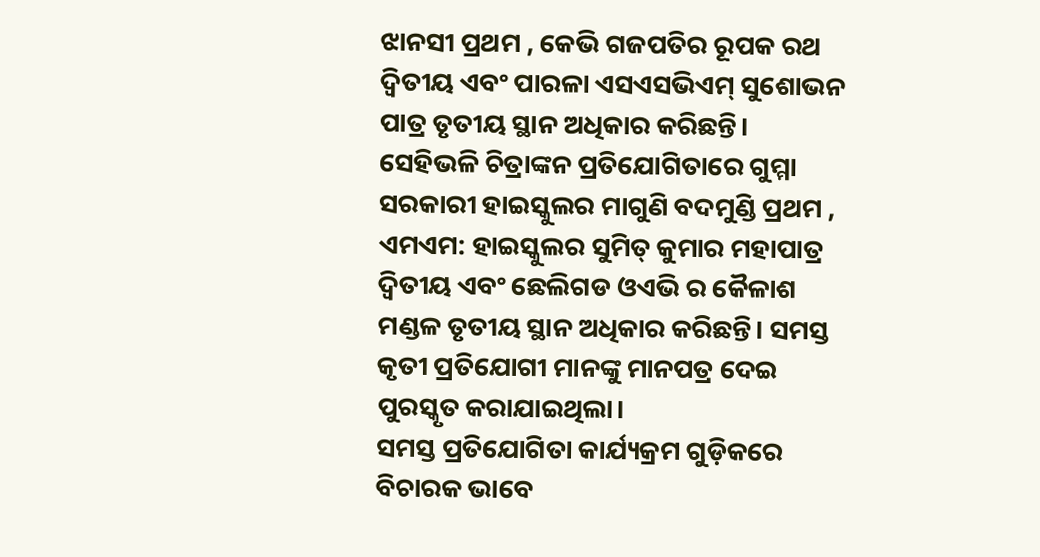ଝାନସୀ ପ୍ରଥମ , କେଭି ଗଜପତିର ରୂପକ ରଥ ଦ୍ୱିତୀୟ ଏବଂ ପାରଳା ଏସଏସଭିଏମ୍ ସୁଶୋଭନ ପାତ୍ର ତୃତୀୟ ସ୍ଥାନ ଅଧିକାର କରିଛନ୍ତି।
ସେହିଭଳି ଚିତ୍ରାଙ୍କନ ପ୍ରତିଯୋଗିତାରେ ଗୁମ୍ମା ସରକାରୀ ହାଇସ୍କୁଲର ମାଗୁଣି ବଦମୁଣ୍ଡି ପ୍ରଥମ , ଏମଏମ: ହାଇସ୍କୁଲର ସୁମିତ୍ କୁମାର ମହାପାତ୍ର ଦ୍ୱିତୀୟ ଏବଂ ଛେଲିଗଡ ଓଏଭି ର କୈଳାଶ ମଣ୍ଡଳ ତୃତୀୟ ସ୍ଥାନ ଅଧିକାର କରିଛନ୍ତି। ସମସ୍ତ କୃତୀ ପ୍ରତିଯୋଗୀ ମାନଙ୍କୁ ମାନପତ୍ର ଦେଇ ପୁରସ୍କୃତ କରାଯାଇଥିଲା।
ସମସ୍ତ ପ୍ରତିଯୋଗିତା କାର୍ଯ୍ୟକ୍ରମ ଗୁଡ଼ିକରେ ବିଚାରକ ଭାବେ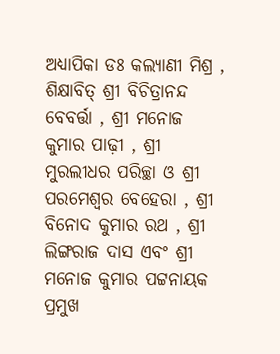ଅଧ୍ୟାପିକା ଡଃ କଲ୍ୟାଣୀ ମିଶ୍ର , ଶିକ୍ଷାବିତ୍ ଶ୍ରୀ ବିଚିତ୍ରାନନ୍ଦ ବେବର୍ତ୍ତା , ଶ୍ରୀ ମନୋଜ କୁମାର ପାଢ଼ୀ , ଶ୍ରୀ ମୁରଲୀଧର ପରିଚ୍ଛା ଓ ଶ୍ରୀ ପରମେଶ୍ବର ବେହେରା , ଶ୍ରୀ ବିନୋଦ କୁମାର ରଥ , ଶ୍ରୀ ଲିଙ୍ଗରାଜ ଦାସ ଏବଂ ଶ୍ରୀ ମନୋଜ କୁମାର ପଟ୍ଟନାୟକ ପ୍ରମୁଖ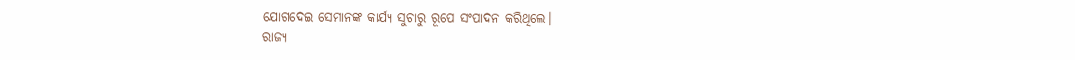ଯୋଗଦେଇ ସେମାନଙ୍କ କାର୍ଯ୍ୟ ସୁଚାରୁ ରୂପେ ସଂପାଦନ କରିଥିଲେ।
ରାଜ୍ୟ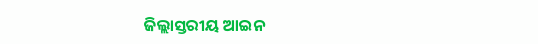ଜିଲ୍ଲାସ୍ତରୀୟ ଆଇନ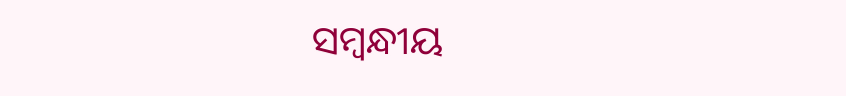ସମ୍ବନ୍ଧୀୟ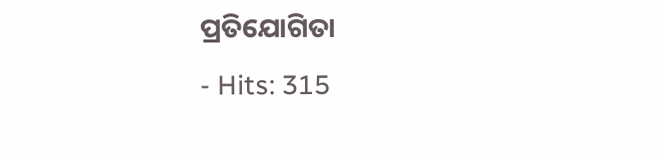ପ୍ରତିଯୋଗିତା
- Hits: 315